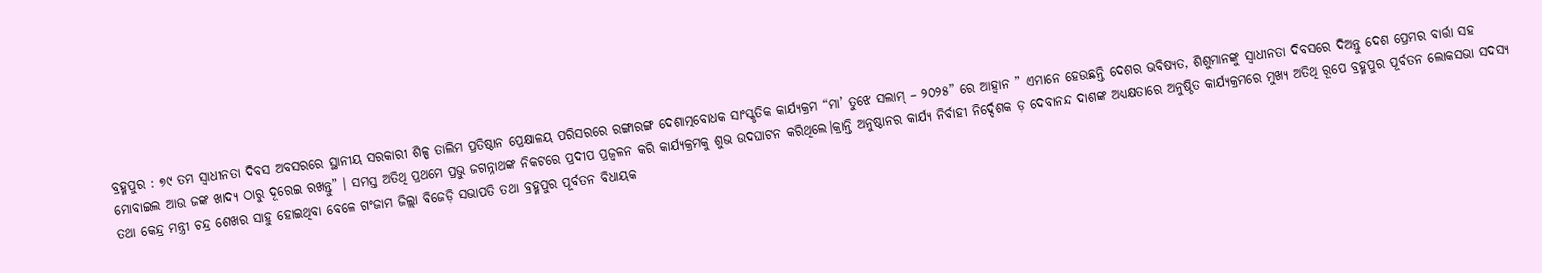ବ୍ରହ୍ମପୁର : ୭୯ ତମ ସ୍ଵାଧୀନତା ଦିବସ ଅବସରରେ ସ୍ଥାନୀୟ ସରକାରୀ ଶିଳ୍ପ ତାଲିମ ପ୍ରତିଷ୍ଠାନ ପ୍ରେକ୍ଷାଳୟ ପରିସରରେ ରଙ୍ଗାରଙ୍ଗ ଦେଶାତ୍ମବୋଧକ ସାଂସ୍କୃତିକ କାର୍ଯ୍ୟକ୍ରମ “ମା’ ତୁଝେ ସଲାମ୍ – ୨୦୨୫” ରେ ଆହ୍ୱାନ ” ଏମାନେ ହେଉଛନ୍ତି ଦେଶର ଭବିଷ୍ୟତ, ଶିଶୁମାନଙ୍କୁ ସ୍ୱାଧୀନତା ଦିବସରେ ଦିଅନ୍ତୁ ଦେଶ ପ୍ରେମର ବାର୍ତ୍ତା ସହ
ମୋବାଇଲ ଆଉ ଜଙ୍କ ଖାଦ୍ୟ ଠାରୁ ଦୂରେଇ ରଖନ୍ତୁ” । ସମସ୍ତ ଅତିଥି ପ୍ରଥମେ ପ୍ରଭୁ ଜଗନ୍ନାଥଙ୍କ ନିକଟରେ ପ୍ରଦୀପ ପ୍ରଜ୍ବଳନ କରି କାର୍ଯ୍ୟକ୍ରମକୁ ଶୁଭ ଉଦଘାଟନ କରିଥିଲେ।କ୍ରାନ୍ତି ଅନୁଷ୍ଠାନର କାର୍ଯ୍ୟ ନିର୍ବାହୀ ନିର୍ଦ୍ଦେଶକ ଡ଼ ଦେବାନନ୍ଦ ଦାଶଙ୍କ ଅଧ୍ୟକ୍ଷତାରେ ଅନୁଷ୍ଠିତ କାର୍ଯ୍ୟକ୍ରମରେ ମୁଖ୍ୟ ଅତିଥି ରୂପେ ବ୍ରହ୍ମପୁର ପୂର୍ବତନ ଲୋକସଭା ସଦସ୍ୟ ତଥା କେନ୍ଦ୍ର ମନ୍ତ୍ରୀ ଚନ୍ଦ୍ର ଶେଖର ସାହୁ ହୋଇଥିବା ବେଳେ ଗଂଜାମ ଜିଲ୍ଲା ବିଜେଡ଼ି ସଭାପତି ତଥା ବ୍ରହ୍ମପୁର ପୂର୍ବତନ ବିଧାୟକ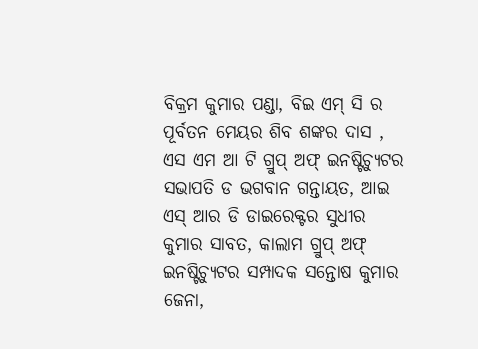ବିକ୍ରମ କୁମାର ପଣ୍ଡା, ବିଇ ଏମ୍ ସି ର ପୂର୍ବତନ ମେୟର ଶିବ ଶଙ୍କର ଦାସ , ଏସ ଏମ ଆ ଟି ଗ୍ରୁପ୍ ଅଫ୍ ଇନଷ୍ଟିଚ୍ୟୁଟର ସଭାପତି ଡ ଭଗବାନ ଗନ୍ତାୟତ, ଆଇ ଏସ୍ ଆର ଡି ଡାଇରେକ୍ଟର ସୁଧୀର କୁମାର ସାବତ, କାଲାମ ଗ୍ରୁପ୍ ଅଫ୍ ଇନଷ୍ଟିଚ୍ୟୁଟର ସମ୍ପାଦକ ସନ୍ତୋଷ କୁମାର ଜେନା,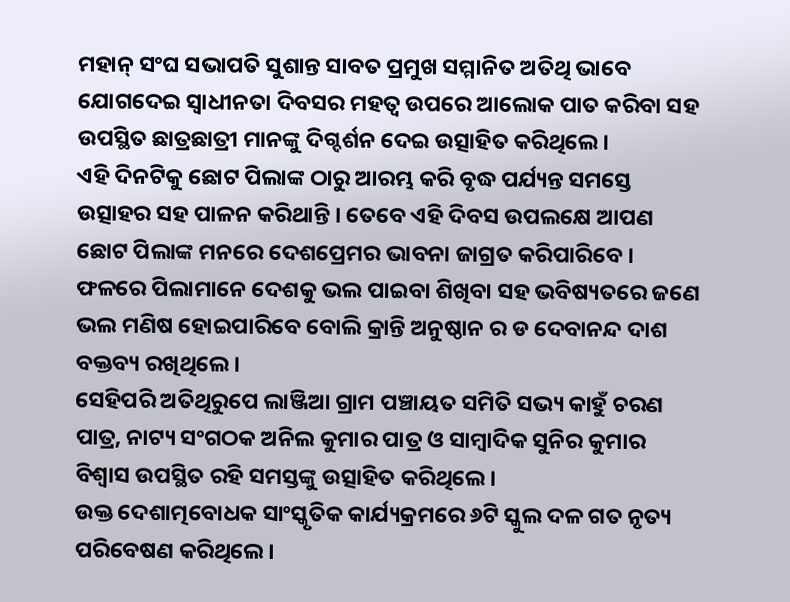ମହାନ୍ ସଂଘ ସଭାପତି ସୁଶାନ୍ତ ସାବତ ପ୍ରମୁଖ ସମ୍ମାନିତ ଅତିଥି ଭାବେ ଯୋଗଦେଇ ସ୍ଵାଧୀନତା ଦିବସର ମହତ୍ବ ଉପରେ ଆଲୋକ ପାତ କରିବା ସହ ଉପସ୍ଥିତ ଛାତ୍ରଛାତ୍ରୀ ମାନଙ୍କୁ ଦିଗ୍ଦର୍ଶନ ଦେଇ ଉତ୍ସାହିତ କରିଥିଲେ ।
ଏହି ଦିନଟିକୁ ଛୋଟ ପିଲାଙ୍କ ଠାରୁ ଆରମ୍ଭ କରି ବୃଦ୍ଧ ପର୍ଯ୍ୟନ୍ତ ସମସ୍ତେ ଉତ୍ସାହର ସହ ପାଳନ କରିଥାନ୍ତି । ତେବେ ଏହି ଦିବସ ଉପଲକ୍ଷେ ଆପଣ ଛୋଟ ପିଲାଙ୍କ ମନରେ ଦେଶପ୍ରେମର ଭାବନା ଜାଗ୍ରତ କରିପାରିବେ । ଫଳରେ ପିଲାମାନେ ଦେଶକୁ ଭଲ ପାଇବା ଶିଖିବା ସହ ଭବିଷ୍ୟତରେ ଜଣେ ଭଲ ମଣିଷ ହୋଇପାରିବେ ବୋଲି କ୍ରାନ୍ତି ଅନୁଷ୍ଠାନ ର ଡ ଦେବାନନ୍ଦ ଦାଶ ବକ୍ତବ୍ୟ ରଖିଥିଲେ।
ସେହିପରି ଅତିଥିରୁପେ ଲାଞ୍ଜିଆ ଗ୍ରାମ ପଞ୍ଚାୟତ ସମିତି ସଭ୍ୟ କାହୁଁ ଚରଣ ପାତ୍ର, ନାଟ୍ୟ ସଂଗଠକ ଅନିଲ କୁମାର ପାତ୍ର ଓ ସାମ୍ବାଦିକ ସୁନିର କୁମାର ବିଶ୍ୱାସ ଉପସ୍ଥିତ ରହି ସମସ୍ତଙ୍କୁ ଉତ୍ସାହିତ କରିଥିଲେ।
ଉକ୍ତ ଦେଶାତ୍ମବୋଧକ ସାଂସ୍କୃତିକ କାର୍ଯ୍ୟକ୍ରମରେ ୬ଟି ସ୍କୁଲ ଦଳ ଗତ ନୃତ୍ୟ ପରିବେଷଣ କରିଥିଲେ।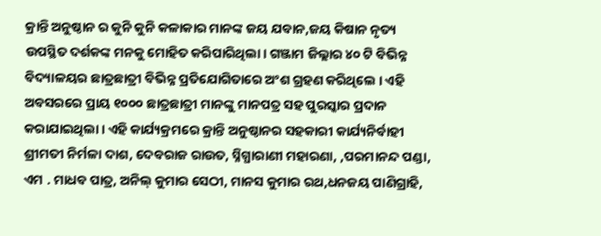କ୍ରାନ୍ତି ଅନୁଷ୍ଠାନ ର କୁନି କୁନି କଳାକାର ମାନଙ୍କ ଜୟ ଯବାନ,ଜୟ କିଷାନ ନୃତ୍ୟ ଉପସ୍ଥିତ ଦର୍ଶକଙ୍କ ମନକୁ ମୋହିତ କରିପାରିଥିଲା। ଗଞ୍ଜାମ ଜିଲ୍ଲାର ୪୦ ଟି ବିଭିନ୍ନ ବିଦ୍ୟାଳୟର ଛାତ୍ରଛାତ୍ରୀ ବିଭିନ୍ନ ପ୍ରତିଯୋଗିତାରେ ଅଂଶ ଗ୍ରହଣ କରିଥିଲେ । ଏହି ଅବସରରେ ପ୍ରାୟ ୧୦୦୦ ଛାତ୍ରଛାତ୍ରୀ ମାନଙ୍କୁ ମାନପତ୍ର ସହ ପୁରସ୍କାର ପ୍ରଦାନ କରାଯାଇଥିଲା । ଏହି କାର୍ଯ୍ୟକ୍ରମରେ କ୍ରାନ୍ତି ଅନୁଷ୍ଠାନର ସହକାରୀ କାର୍ଯ୍ୟନିର୍ବାହୀ ଶ୍ରୀମତୀ ନିର୍ମଳା ଦାଶ, ଦେବରାଜ ରାଉତ, ସ୍ନିଗ୍ଧାରାଣୀ ମହାରଣା, ,ପରମାନନ୍ଦ ପଣ୍ଡା, ଏମ . ମାଧବ ପାତ୍ର, ଅନିଲ୍ କୁମାର ସେଠୀ, ମାନସ କୁମାର ରଥ,ଧନଜୟ ପାଣିଗ୍ରାହି,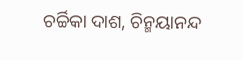ଚର୍ଚ୍ଚିକା ଦାଶ, ଚିନ୍ମୟାନନ୍ଦ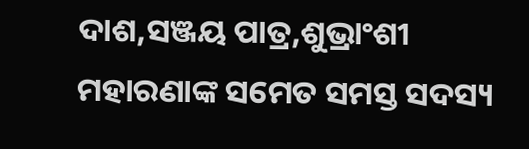ଦାଶ,ସଞ୍ଜୟ ପାତ୍ର,ଶୁଭ୍ରାଂଶୀ ମହାରଣାଙ୍କ ସମେତ ସମସ୍ତ ସଦସ୍ୟ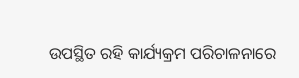ଉପସ୍ଥିତ ରହି କାର୍ଯ୍ୟକ୍ରମ ପରିଚାଳନାରେ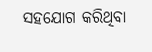ସହଯୋଗ କରିଥିବା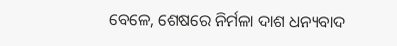ବେଳେ, ଶେଷରେ ନିର୍ମଳା ଦାଶ ଧନ୍ୟବାଦ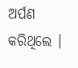ଅର୍ପଣ କରିଥିଲେ ।